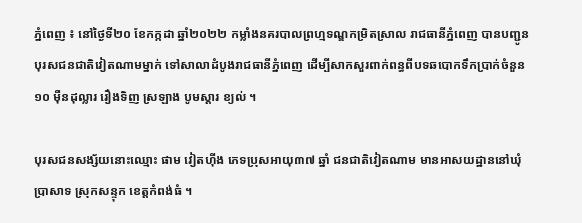ភ្នំពេញ ៖ នៅថ្ងៃទី២០ ខែកក្កដា ឆ្នាំ២០២២ កម្លាំងនគរបាលព្រហ្មទណ្ឌកម្រិតស្រាល រាជធានីភ្នំពេញ បានបញ្ជូនបុរសជនជាតិវៀតណាមម្នាក់ ទៅសាលាដំបូងរាជធានីភ្នំពេញ ដើម្បីសាកសួរពាក់ពន្ធពីបទឆបោកទឹកប្រាក់ចំនួន ១០ ម៉ឺនដុល្លារ រឿងទិញ ស្រឡាង បូមស្តារ ខ្យល់ ។

បុរសជនសង្ស័យនោះឈ្មោះ ផាម វៀតហ៊ីង ភេទប្រុសអាយុ៣៧ ឆ្នាំ ជនជាតិវៀតណាម មានអាសយដ្ឋាននៅឃុំប្រាសាទ ស្រុកសន្ទុក ខេត្តកំពង់ធំ ។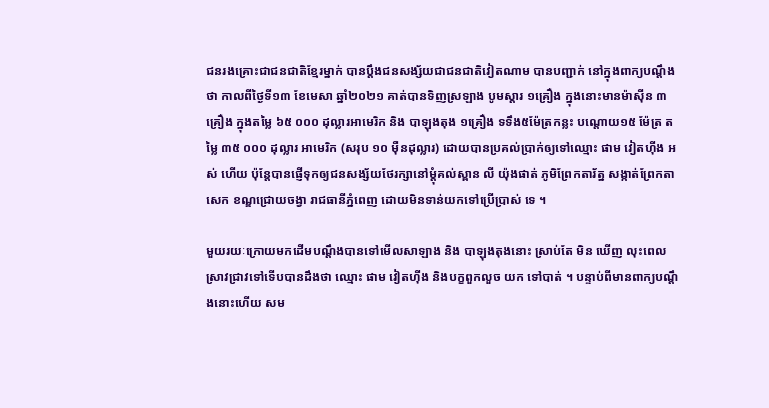ជនរងគ្រោះជាជនជាតិខ្មែរម្នាក់ បានប្តឹងជនសង្ស័យជាជនជាតិវៀតណាម បានបញ្ជាក់ នៅក្នុងពាក្យបណ្តឹងថា កាលពីថ្ងៃទី១៣ ខែមេសា ឆ្នាំ២០២១ គាត់បានទិញស្រឡាង បូមស្តារ ១គ្រឿង ក្នុងនោះមានម៉ាស៊ីន ៣គ្រឿង ក្នុងតម្លៃ ៦៥ ០០០ ដុល្លារអាមេរិក និង បាឡុងតុង ១គ្រឿង ទទឹង៥ម៉ែត្រកន្លះ បណ្តោយ១៥ ម៉ែត្រ តម្លៃ ៣៥ ០០០ ដុល្លារ អាមេរិក (សរុប ១០ ម៉ឺនដុល្លារ) ដោយបានប្រគល់ប្រាក់ឲ្យទៅឈ្មោះ ផាម វៀតហ៊ីង អស់ ហើយ ប៉ុន្តែបានផ្ញើទុកឲ្យជនសង្ស័យថែរក្សានៅម្តុំគល់ស្ពាន លី យ៉ុងផាត់ ភូមិព្រែកតារ័ត្ន សង្កាត់ព្រែកតាសេក ខណ្ឌជ្រោយចង្វា រាជធានីភ្នំពេញ ដោយមិនទាន់យកទៅប្រើប្រាស់ ទេ ។

មួយរយៈក្រោយមកដើមបណ្តឹងបានទៅមើលសាឡាង និង បាឡុងតុងនោះ ស្រាប់តែ មិន ឃើញ លុះពេលស្រាវជ្រាវទៅទើបបានដឹងថា ឈ្មោះ ផាម វៀតហ៊ីង និងបក្ខពួកលួច យក ទៅបាត់ ។ បន្ទាប់ពីមានពាក្យបណ្តឹងនោះហើយ សម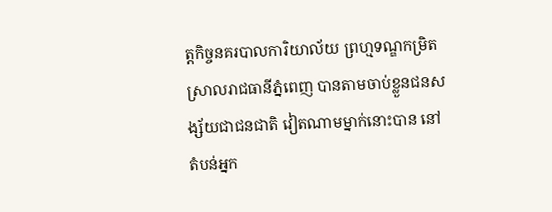ត្តកិច្ចនគរបាលការិយាល័យ ព្រហ្មទណ្ឌកម្រិតស្រាលរាជធានីភ្នំពេញ បានតាមចាប់ខ្លួនជនសង្ស័យជាជនជាតិ វៀតណាមម្នាក់នោះបាន នៅតំបន់អ្នក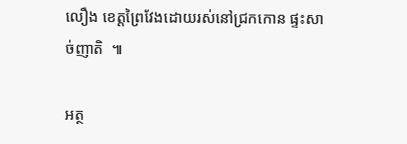លឿង ខេត្តព្រៃវែងដោយរស់នៅជ្រកកោន ផ្ទះសាច់ញាតិ  ៕

អត្ថ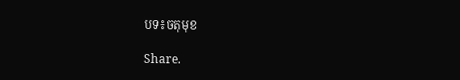បទ៖ចតុមុខ

Share.